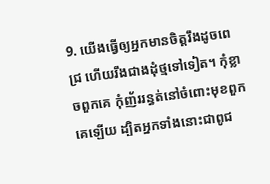9. យើងធ្វើឲ្យអ្នកមានចិត្តរឹងដូចពេជ្រ ហើយរឹងជាងដុំថ្មទៅទៀត។ កុំខ្លាចពួកគេ កុំញ័ររន្ធត់នៅចំពោះមុខពួកគេឡើយ ដ្បិតអ្នកទាំងនោះជាពូជ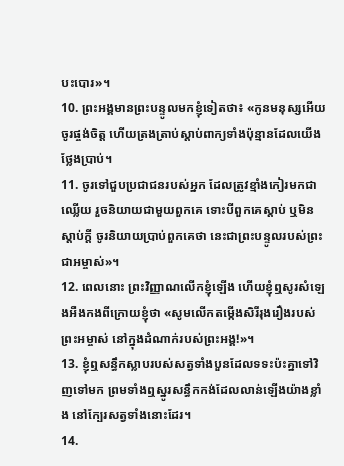បះបោរ»។
10. ព្រះអង្គមានព្រះបន្ទូលមកខ្ញុំទៀតថា៖ «កូនមនុស្សអើយ ចូរផ្ចង់ចិត្ត ហើយត្រងត្រាប់ស្ដាប់ពាក្យទាំងប៉ុន្មានដែលយើងថ្លែងប្រាប់។
11. ចូរទៅជួបប្រជាជនរបស់អ្នក ដែលត្រូវខ្មាំងកៀរមកជាឈ្លើយ រួចនិយាយជាមួយពួកគេ ទោះបីពួកគេស្ដាប់ ឬមិនស្ដាប់ក្ដី ចូរនិយាយប្រាប់ពួកគេថា នេះជាព្រះបន្ទូលរបស់ព្រះជាអម្ចាស់»។
12. ពេលនោះ ព្រះវិញ្ញាណលើកខ្ញុំឡើង ហើយខ្ញុំឮសូរសំឡេងអឺងកងពីក្រោយខ្ញុំថា «សូមលើកតម្កើងសិរីរុងរឿងរបស់ព្រះអម្ចាស់ នៅក្នុងដំណាក់របស់ព្រះអង្គ!»។
13. ខ្ញុំឮសន្ធឹកស្លាបរបស់សត្វទាំងបួនដែលទទះប៉ះគ្នាទៅវិញទៅមក ព្រមទាំងឮស្នូរសន្ធឹកកង់ដែលលាន់ឡើងយ៉ាងខ្លាំង នៅក្បែរសត្វទាំងនោះដែរ។
14.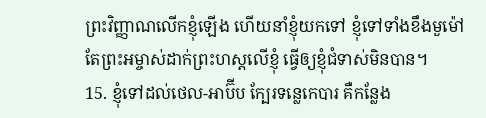ព្រះវិញ្ញាណលើកខ្ញុំឡើង ហើយនាំខ្ញុំយកទៅ ខ្ញុំទៅទាំងខឹងមួម៉ៅ តែព្រះអម្ចាស់ដាក់ព្រះហស្ដលើខ្ញុំ ធ្វើឲ្យខ្ញុំជំទាស់មិនបាន។
15. ខ្ញុំទៅដល់ថេល-អាប៊ីប ក្បែរទន្លេកេបារ គឺកន្លែង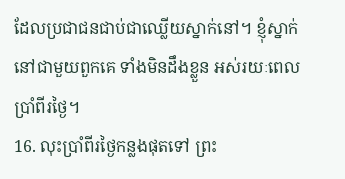ដែលប្រជាជនជាប់ជាឈ្លើយស្នាក់នៅ។ ខ្ញុំស្នាក់នៅជាមួយពួកគេ ទាំងមិនដឹងខ្លួន អស់រយៈពេលប្រាំពីរថ្ងៃ។
16. លុះប្រាំពីរថ្ងៃកន្លងផុតទៅ ព្រះ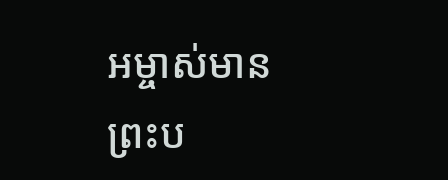អម្ចាស់មានព្រះប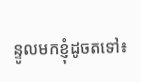ន្ទូលមកខ្ញុំដូចតទៅ៖